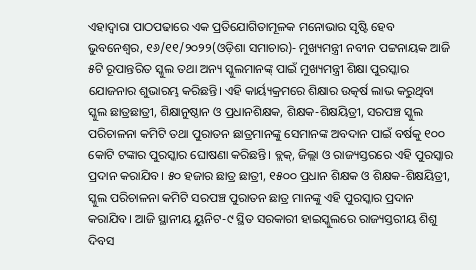ଏହାଦ୍ବାରା ପାଠପଢାରେ ଏକ ପ୍ରତିଯୋଗିତାମୂଳକ ମନୋଭାର ସୃଷ୍ଟି ହେବ
ଭୁବନେଶ୍ବର, ୧୬/୧୧/୨୦୨୨(ଓଡ଼ିଶା ସମାଚାର)- ମୁଖ୍ୟମନ୍ତ୍ରୀ ନବୀନ ପଟ୍ଟନାୟକ ଆଜି ୫ଟି ରୂପାନ୍ତରିତ ସ୍କୁଲ ତଥା ଅନ୍ୟ ସ୍କୁଲମାନଙ୍କ୍ ପାଇଁ ମୁଖ୍ୟମନ୍ତ୍ରୀ ଶିକ୍ଷା ପୁରସ୍କାର ଯୋଜନାର ଶୁଭାରମ୍ଭ କରିଛନ୍ତି। ଏହି କାର୍ୟ୍ୟକ୍ରମରେ ଶିକ୍ଷାର ଉତ୍କର୍ଷ ଲାଭ କରୁଥିବା ସ୍କୁଲ ଛାତ୍ରଛାତ୍ରୀ, ଶିକ୍ଷାନୁଷ୍ଠାନ ଓ ପ୍ରଧାନଶିକ୍ଷକ, ଶିକ୍ଷକ-ଶିକ୍ଷୟିତ୍ରୀ, ସରପଞ୍ଚ ସ୍କୁଲ ପରିଚାଳନା କମିଟି ତଥା ପୁରାତନ ଛାତ୍ରମାନଙ୍କୁ ସେମାନଙ୍କ ଅବଦାନ ପାଇଁ ବର୍ଷକୁ ୧୦୦ କୋଟି ଟଙ୍କାର ପୁରସ୍କାର ଘୋଷଣା କରିଛନ୍ତି। ବ୍ଲକ୍, ଜିଲ୍ଲା ଓ ରାଜ୍ୟସ୍ତରରେ ଏହି ପୁରସ୍କାର ପ୍ରଦାନ କରାଯିବ। ୫୦ ହଜାର ଛାତ୍ର ଛାତ୍ରୀ, ୧୫୦୦ ପ୍ରଧାନ ଶିକ୍ଷକ ଓ ଶିକ୍ଷକ-ଶିକ୍ଷୟିତ୍ରୀ, ସ୍କୁଲ ପରିଚାଳନା କମିଟି ସରପଞ୍ଚ ପୁରାତନ ଛାତ୍ର ମାନଙ୍କୁ ଏହି ପୁରସ୍କାର ପ୍ରଦାନ କରାଯିବ। ଆଜି ସ୍ଥାନୀୟ ୟୁନିଟ-୯ ସ୍ଥିତ ସରକାରୀ ହାଇସ୍କୁଲରେ ରାଜ୍ୟସ୍ତରୀୟ ଶିଶୁ ଦିବସ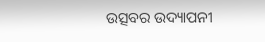ଉତ୍ସବର ଉଦ୍ୟାପନୀ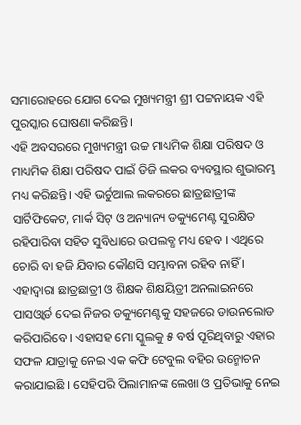ସମାରୋହରେ ଯୋଗ ଦେଇ ମୁଖ୍ୟମନ୍ତ୍ରୀ ଶ୍ରୀ ପଟ୍ଟନାୟକ ଏହି ପୁରସ୍କାର ଘୋଷଣା କରିଛନ୍ତି।
ଏହି ଅବସରରେ ମୁଖ୍ୟମନ୍ତ୍ରୀ ଉଚ୍ଚ ମାଧ୍ୟମିକ ଶିକ୍ଷା ପରିଷଦ ଓ ମାଧ୍ୟମିକ ଶିକ୍ଷା ପରିଷଦ ପାଇଁ ଡିଜି ଲକର ବ୍ୟବସ୍ଥାର ଶୁଭାରମ୍ଭ ମଧ୍ୟ କରିଛନ୍ତି। ଏହି ଭର୍ଚୁଆଲ ଲକରରେ ଛାତ୍ରଛାତ୍ରୀଙ୍କ ସାର୍ଟିଫିକେଟ, ମାର୍କ ସିଟ୍ ଓ ଅନ୍ୟାନ୍ୟ ଡକ୍ୟୁମେଣ୍ଟ ସୁରକ୍ଷିତ ରହିପାରିବା ସହିତ ସୁବିଧାରେ ଉପଲବ୍ଧ ମଧ୍ୟ ହେବ । ଏଥିରେ ଚୋରି ବା ହଜି ଯିବାର କୌଣସି ସମ୍ଭାବନା ରହିବ ନାହିଁ । ଏହାଦ୍ବାରା ଛାତ୍ରଛାତ୍ରୀ ଓ ଶିକ୍ଷକ ଶିକ୍ଷୟିତ୍ରୀ ଅନଲାଇନରେ ପାସଓ୍ବାର୍ଡ ଦେଇ ନିଜର ଡକ୍ୟୁମେଣ୍ଟକୁ ସହଜରେ ଡାଉନଲୋଡ କରିପାରିବେ । ଏହାସହ ମୋ ସ୍କୁଲକୁ ୫ ବର୍ଷ ପୂରିଥିବାରୁ ଏହାର ସଫଳ ଯାତ୍ରାକୁ ନେଇ ଏକ କଫି ଟେବୁଲ ବହିର ଉନ୍ମୋଚନ କରାଯାଇଛି । ସେହିପରି ପିଲାମାନଙ୍କ ଲେଖା ଓ ପ୍ରତିଭାକୁ ନେଇ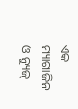ଏକ ମ୍ୟାଗାଜିନ ଓ ନ୍ୟୁଜ୍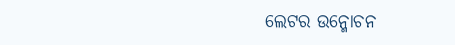ଲେଟର ଉନ୍ମୋଚନ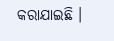କରାଯାଇଛି ।